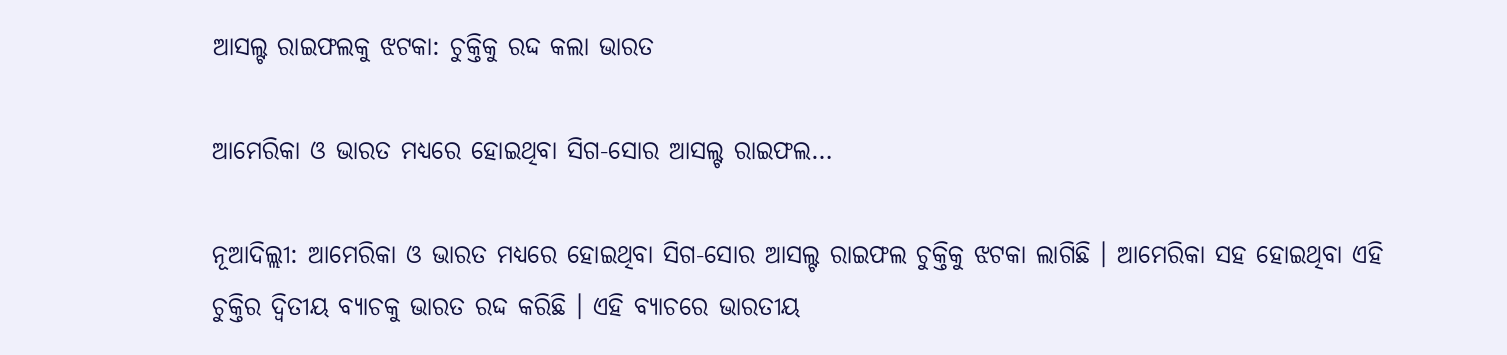ଆସଲ୍ଟ ରାଇଫଲକୁ ଝଟକା: ଚୁକ୍ତିକୁ ରଦ୍ଦ କଲା ଭାରତ

ଆମେରିକା ଓ ଭାରତ ମଧ୍ୟରେ ହୋଇଥିବା ସିଗ-ସୋର ଆସଲ୍ଟ ରାଇଫଲ…

ନୂଆଦିଲ୍ଲୀ: ଆମେରିକା ଓ ଭାରତ ମଧ୍ୟରେ ହୋଇଥିବା ସିଗ-ସୋର ଆସଲ୍ଟ ରାଇଫଲ ଚୁକ୍ତିକୁ ଝଟକା ଲାଗିଛି । ଆମେରିକା ସହ ହୋଇଥିବା ଏହି ଚୁକ୍ତିର ଦ୍ୱିତୀୟ ବ୍ୟାଚକୁ ଭାରତ ରଦ୍ଦ କରିଛି । ଏହି ବ୍ୟାଚରେ ଭାରତୀୟ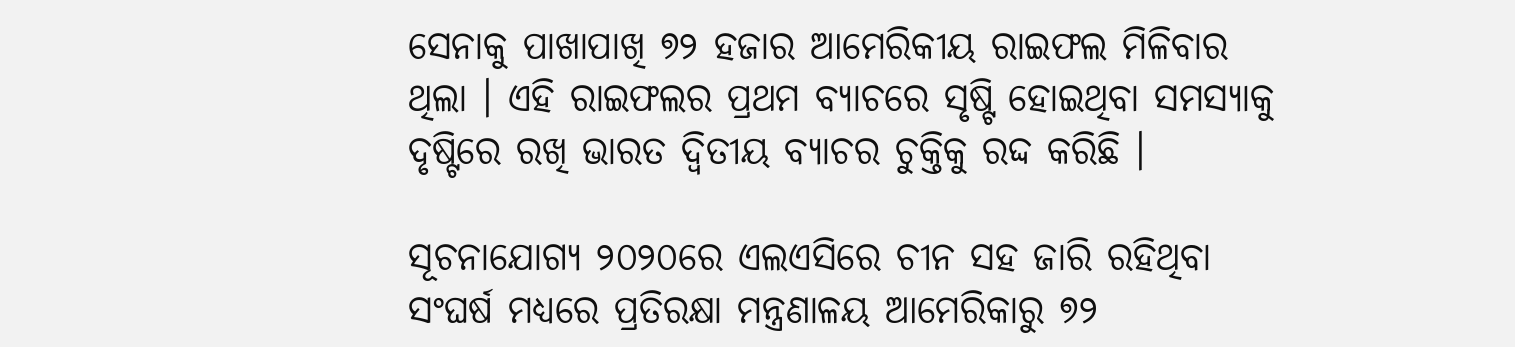ସେନାକୁ ପାଖାପାଖି ୭୨ ହଜାର ଆମେରିକୀୟ ରାଇଫଲ ମିଳିବାର ଥିଲା । ଏହି ରାଇଫଲର ପ୍ରଥମ ବ୍ୟାଚରେ ସୃଷ୍ଟି ହୋଇଥିବା ସମସ୍ୟାକୁ ଦୃଷ୍ଟିରେ ରଖି ଭାରତ ଦ୍ୱିତୀୟ ବ୍ୟାଚର ଚୁକ୍ତିକୁ ରଦ୍ଦ କରିଛି ।

ସୂଚନାଯୋଗ୍ୟ ୨୦୨୦ରେ ଏଲଏସିରେ ଚୀନ ସହ ଜାରି ରହିଥିବା ସଂଘର୍ଷ ମଧ୍ୟରେ ପ୍ରତିରକ୍ଷା ମନ୍ତ୍ରଣାଳୟ ଆମେରିକାରୁ ୭୨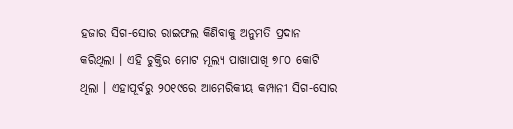ହଜାର ସିଗ-ସୋର ରାଇଫଲ କିଣିବାକୁ ଅନୁମତି ପ୍ରଦାନ କରିଥିଲା । ଏହି ଚୁକ୍ତିର ମୋଟ ମୂଲ୍ୟ ପାଖାପାଖି ୭୮୦ କୋଟି ଥିଲା । ଏହାପୂର୍ବରୁ ୨୦୧୯ରେ ଆମେରିକୀୟ କମ୍ପାନୀ ସିଗ-ସୋର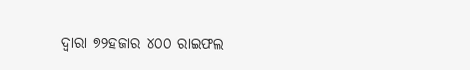ଦ୍ୱାରା ୭୨ହଜାର ୪୦୦ ରାଇଫଲ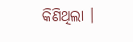କିଣିଥିଲା ।